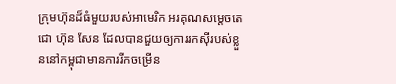ក្រុមហ៊ុនដ៏ធំមួយរបស់អាមេរិក អរគុណសម្តេចតេជោ ហ៊ុន សែន ដែលបានជួយឲ្យការរកស៊ីរបស់ខ្លួននៅកម្ពុជាមានការរីកចម្រើន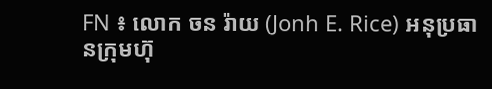FN ៖ លោក ចន រ៉ាយ (Jonh E. Rice) អនុប្រធានក្រុមហ៊ុ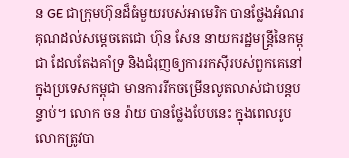ន GE ជាក្រុមហ៊ុនដ៏ធំមួយរបស់អាមេរិក បានថ្លែងអំណរគុណដល់សម្តេចតេជោ ហ៊ុន សែន នាយករដ្ឋមន្រ្តីនៃកម្ពុជា ដែលតែងគាំទ្រ និងជំរុញឲ្យការរកស៊ីរបស់ពួកគេនៅក្នុងប្រទេសកម្ពុជា មានការរីកចម្រើនលូតលាស់ជាបន្តបន្ទាប់។ លោក ចន រ៉ាយ បានថ្លែងបែបនេះ ក្នុងពេលរូបលោកត្រូវបា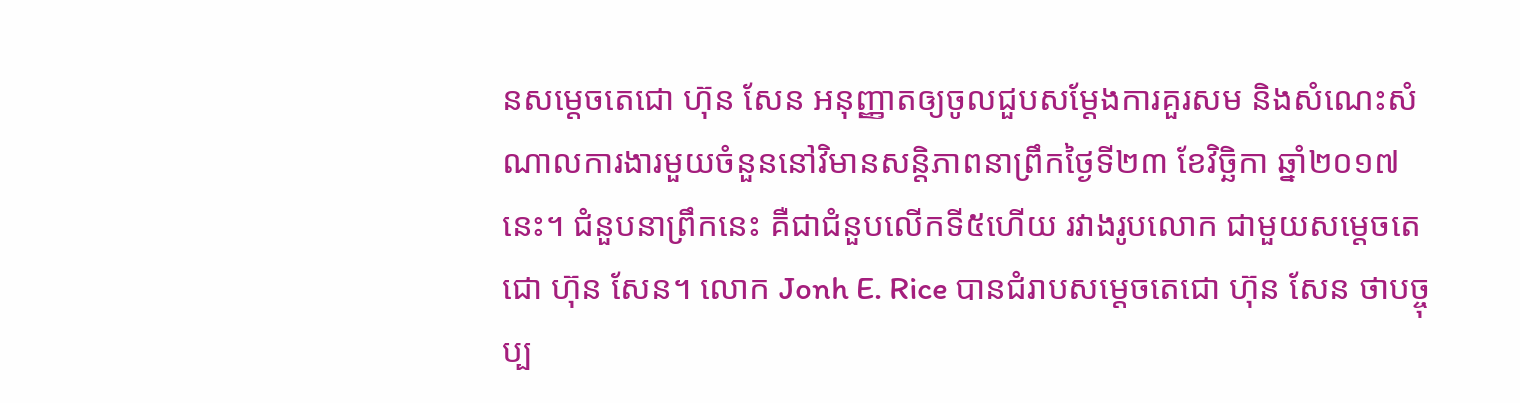នសម្តេចតេជោ ហ៊ុន សែន អនុញ្ញាតឲ្យចូលជួបសម្តែងការគួរសម និងសំណេះសំណាលការងារមួយចំនួននៅវិមានសន្តិភាពនាព្រឹកថ្ងៃទី២៣ ខែវិច្ឆិកា ឆ្នាំ២០១៧នេះ។ ជំនួបនាព្រឹកនេះ គឺជាជំនួបលើកទី៥ហើយ រវាងរូបលោក ជាមួយសម្តេចតេជោ ហ៊ុន សែន។ លោក Jonh E. Rice បានជំរាបសម្តេចតេជោ ហ៊ុន សែន ថាបច្ចុប្ប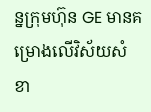ន្នក្រុមហ៊ុន GE មានគម្រោងលើវិស័យសំខា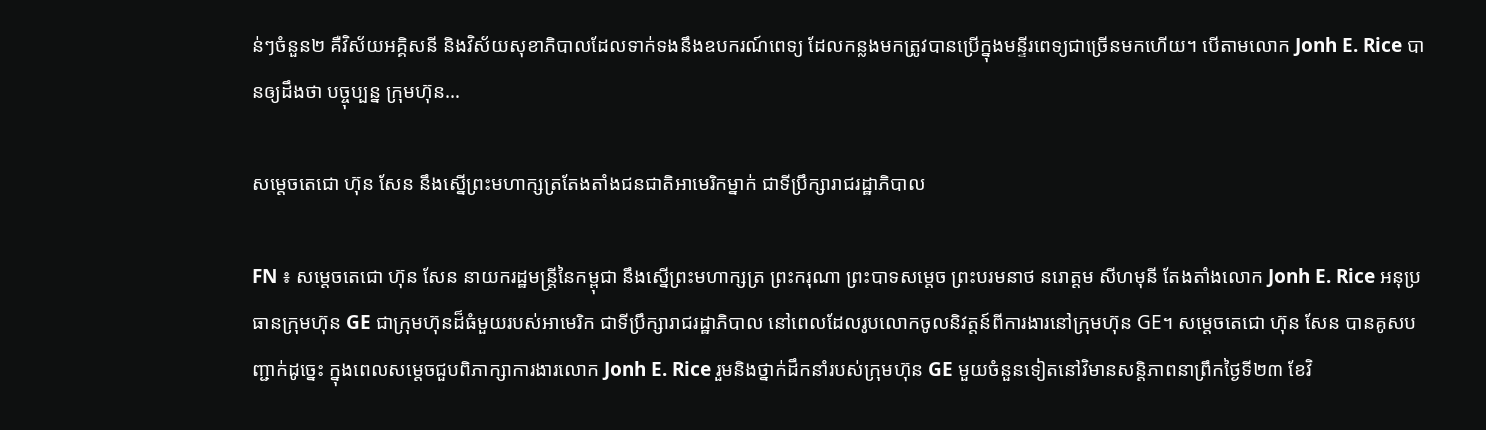ន់ៗចំនួន២ គឺវិស័យអគ្គិសនី និងវិស័យសុខាភិបាលដែលទាក់ទងនឹងឧបករណ៍ពេទ្យ ដែលកន្លងមកត្រូវបានប្រើក្នុងមន្ទីរពេទ្យជាច្រើនមកហើយ។ បើតាមលោក Jonh E. Rice បានឲ្យដឹងថា បច្ចុប្បន្ន ក្រុមហ៊ុន…

សម្តេចតេជោ ហ៊ុន សែន នឹងស្នើព្រះមហាក្សត្រតែងតាំងជនជាតិអាមេរិកម្នាក់ ជាទីប្រឹក្សារាជរដ្ឋាភិបាល

FN ៖ សម្តេចតេជោ ហ៊ុន សែន នាយករដ្ឋមន្រ្តីនៃកម្ពុជា នឹងស្នើព្រះមហាក្សត្រ ព្រះករុណា ព្រះបាទសម្តេច ព្រះបរមនាថ នរោត្តម សីហមុនី តែងតាំងលោក Jonh E. Rice អនុប្រធានក្រុមហ៊ុន GE ជាក្រុមហ៊ុនដ៏ធំមួយរបស់អាមេរិក ជាទីប្រឹក្សារាជរដ្ឋាភិបាល នៅពេលដែលរូបលោកចូលនិវត្តន៍ពីការងារនៅក្រុមហ៊ុន GE។ សម្តេចតេជោ ហ៊ុន សែន បានគូសបញ្ជាក់ដូច្នេះ ក្នុងពេលសម្តេចជួបពិភាក្សាការងារលោក Jonh E. Rice រួមនិងថ្នាក់ដឹកនាំរបស់ក្រុមហ៊ុន GE មួយចំនួនទៀតនៅវិមានសន្តិភាពនាព្រឹកថ្ងៃទី២៣ ខែវិ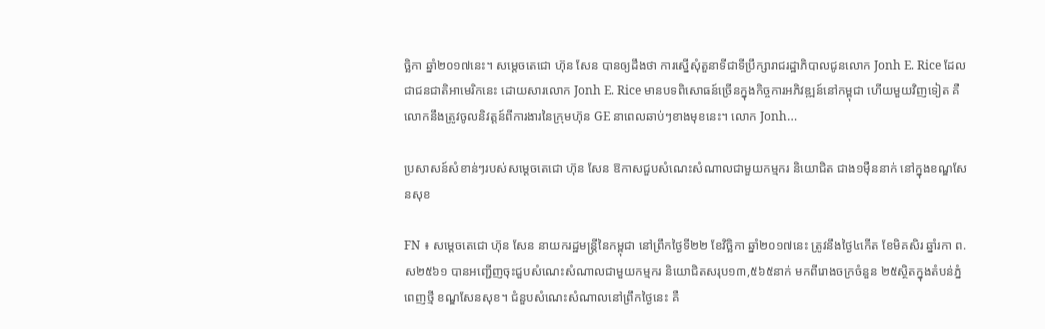ច្ឆិកា ឆ្នាំ២០១៧នេះ។ សម្តេចតេជោ ហ៊ុន សែន បានឲ្យដឹងថា ការស្នើសុំតួនាទីជាទីប្រឹក្សារាជរដ្ឋាភិបាលជូនលោក Jonh E. Rice ដែលជាជនជាតិអាមេរិកនេះ ដោយសារលោក Jonh E. Rice មានបទពិសោធន៍ច្រើនក្នុងកិច្ចការអភិវឌ្ឍន៍នៅកម្ពុជា ហើយមួយវិញទៀត គឺលោកនឹងត្រូវចូលនិវត្តន៍ពីការងារនៃក្រុមហ៊ុន GE នាពេលឆាប់ៗខាងមុខនេះ។ លោក Jonh…

ប្រសាសន៍សំខាន់ៗរបស់សម្តេចតេជោ ហ៊ុន សែន ឱកាសជួបសំណេះសំណាលជាមួយកម្មករ និយោជិត ជាង១ម៉ឺននាក់ នៅក្នុងខណ្ឌសែនសុខ

FN ៖ សម្តេចតេជោ ហ៊ុន សែន នាយករដ្ឋមន្រ្តីនៃកម្ពុជា នៅព្រឹកថ្ងៃទី២២ ខែវិច្ឆិកា ឆ្នាំ២០១៧នេះ ត្រូវនឹងថ្ងៃ៤កើត ខែមិគសិរ ឆ្នាំរកា ព.ស២៥៦១ បានអញ្ជើញចុះជួបសំណេះសំណាលជាមួយកម្មករ និយោជិតសរុប១៣,៥៦៥នាក់ មកពីរោងចក្រចំនួន ២៥ស្ថិតក្នុងតំបន់ភ្នំពេញថ្មី ខណ្ឌសែនសុខ។ ជំនួបសំណេះសំណាលនៅព្រឹកថ្ងៃនេះ គឺ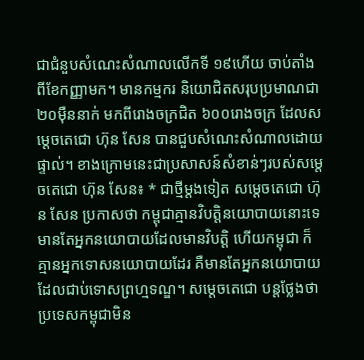ជាជំនួបសំណេះសំណាលលើកទី ១៩ហើយ ចាប់តាំងពីខែកញ្ញាមក។ មានកម្មករ និយោជិតសរុបប្រមាណជា ២០ម៉ឺននាក់ មកពីរោងចក្រជិត ៦០០រោងចក្រ ដែលសម្តេចតេជោ ហ៊ុន សែន បានជួបសំណេះសំណាលដោយផ្ទាល់។ ខាងក្រោមនេះជាប្រសាសន៍សំខាន់ៗរបស់សម្តេចតេជោ ហ៊ុន សែន៖ * ជាថ្មីម្តងទៀត សម្តេចតេជោ ហ៊ុន សែន ប្រកាសថា កម្ពុជាគ្មានវិបត្តិនយោបាយនោះទេ មានតែអ្នកនយោបាយដែលមានវិបត្តិ ហើយកម្ពុជា ក៏គ្មានអ្នកទោសនយោបាយដែរ គឺមានតែអ្នកនយោបាយដែលជាប់ទោសព្រហ្មទណ្ឌ។ សម្តេចតេជោ បន្តថ្លែងថា ប្រទេសកម្ពុជាមិន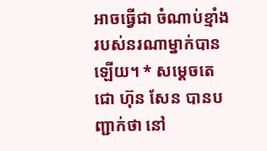អាចធ្វើជា ចំណាប់ខ្មាំងរបស់នរណាម្នាក់បានឡើយ។ * សម្តេចតេជោ ហ៊ុន សែន បានបញ្ជាក់ថា នៅ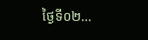ថ្ងៃទី០២…